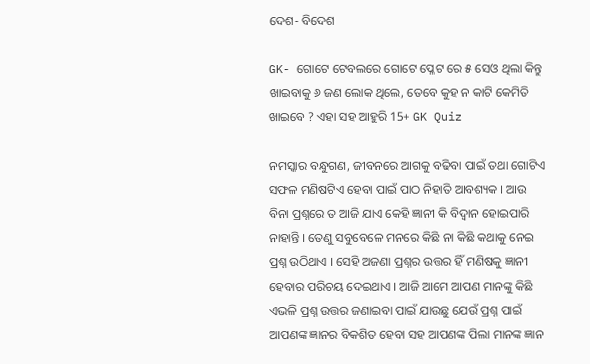ଦେଶ- ବିଦେଶ

GK- ଗୋଟେ ଟେବଲରେ ଗୋଟେ ପ୍ଳେଟ ରେ ୫ ସେଓ ଥିଲା କିନ୍ତୁ ଖାଇବାକୁ ୬ ଜଣ ଲୋକ ଥିଲେ, ତେବେ କୁହ ନ କାଟି କେମିତି ଖାଇବେ ? ଏହା ସହ ଆହୁରି 15+ GK Quiz

ନମସ୍କାର ବନ୍ଧୁଗଣ, ଜୀବନରେ ଆଗକୁ ବଢିବା ପାଇଁ ତଥା ଗୋଟିଏ ସଫଳ ମଣିଷଟିଏ ହେବା ପାଇଁ ପାଠ ନିହାତି ଆବଶ୍ୟକ । ଆଉ ବିନା ପ୍ରଶ୍ନରେ ତ ଆଜି ଯାଏ କେହି ଜ୍ଞାନୀ କି ବିଦ୍ଵାନ ହୋଇପାରି ନାହାନ୍ତି । ତେଣୁ ସବୁବେଳେ ମନରେ କିଛି ନା କିଛି କଥାକୁ ନେଇ ପ୍ରଶ୍ନ ଉଠିଥାଏ । ସେହି ଅଜଣା ପ୍ରଶ୍ନର ଉତ୍ତର ହିଁ ମଣିଷକୁ ଜ୍ଞାନୀ ହେବାର ପରିଚୟ ଦେଇଥାଏ । ଆଜି ଆମେ ଆପଣ ମାନଙ୍କୁ କିଛି ଏଭଳି ପ୍ରଶ୍ନ ଉତ୍ତର ଜଣାଇବା ପାଇଁ ଯାଉଛୁ ଯେଉଁ ପ୍ରଶ୍ନ ପାଇଁ ଆପଣଙ୍କ ଜ୍ଞାନର ବିକଶିତ ହେବା ସହ ଆପଣଙ୍କ ପିଲା ମାନଙ୍କ ଜ୍ଞାନ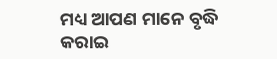ମଧ୍ୟ ଆପଣ ମାନେ ବୃଦ୍ଧି କରାଇ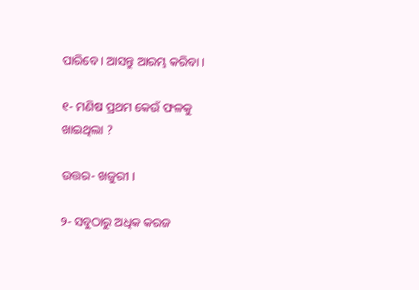ପାରିବେ । ଆସନ୍ତୁ ଆରମ୍ଭ କରିବା ।

୧- ମଣିଷ ପ୍ରଥମ କେଉଁ ଫଳକୁ ଖାଇଥିଲା ?

ଉତ୍ତର- ଖଜୁରୀ ।

୨- ସବୁଠାରୁ ଅଧିକ କରଜ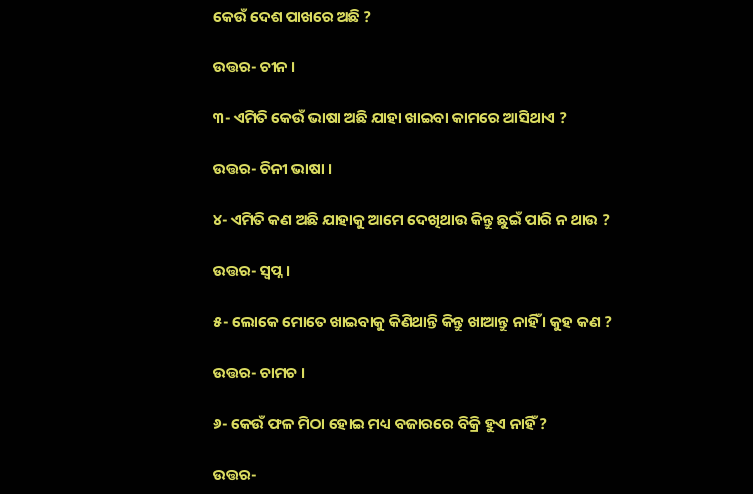କେଉଁ ଦେଶ ପାଖରେ ଅଛି ?

ଉତ୍ତର- ଚୀନ ।

୩- ଏମିତି କେଉଁ ଭାଷା ଅଛି ଯାହା ଖାଇବା କାମରେ ଆସିଥାଏ ?

ଉତ୍ତର- ଚିନୀ ଭାଷା ।

୪- ଏମିତି କଣ ଅଛି ଯାହାକୁ ଆମେ ଦେଖିଥାଉ କିନ୍ତୁ ଛୁଇଁ ପାରି ନ ଥାଉ ?

ଉତ୍ତର- ସ୍ଵପ୍ନ ।

୫- ଲୋକେ ମୋତେ ଖାଇବାକୁ କିଣିଥାନ୍ତି କିନ୍ତୁ ଖାଆନ୍ତୁ ନାହିଁ । କୁହ କଣ ?

ଉତ୍ତର- ଚାମଚ ।

୬- କେଉଁ ଫଳ ମିଠା ହୋଇ ମଧ୍ୟ ବଜାରରେ ବିକ୍ରି ହୁଏ ନାହିଁ ?

ଉତ୍ତର-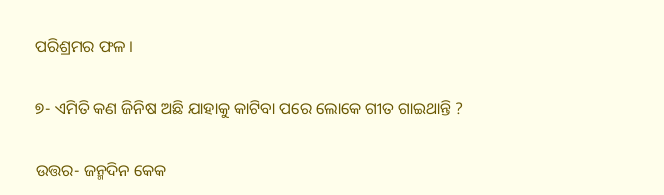ପରିଶ୍ରମର ଫଳ ।

୭- ଏମିତି କଣ ଜିନିଷ ଅଛି ଯାହାକୁ କାଟିବା ପରେ ଲୋକେ ଗୀତ ଗାଇଥାନ୍ତି ?

ଉତ୍ତର- ଜନ୍ମଦିନ କେକ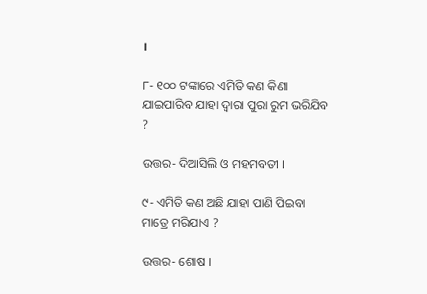।

୮- ୧୦୦ ଟଙ୍କାରେ ଏମିତି କଣ କିଣା ଯାଇପାରିବ ଯାହା ଦ୍ଵାରା ପୁରା ରୁମ ଭରିଯିବ ?

ଉତ୍ତର- ଦିଆସିଲି ଓ ମହମବତୀ ।

୯- ଏମିତି କଣ ଅଛି ଯାହା ପାଣି ପିଇବା ମାତ୍ରେ ମରିଯାଏ ?

ଉତ୍ତର- ଶୋଷ ।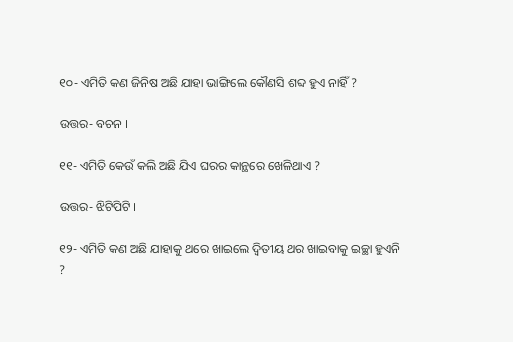୧୦- ଏମିତି କଣ ଜିନିଷ ଅଛି ଯାହା ଭାଙ୍ଗିଲେ କୌଣସି ଶବ୍ଦ ହୁଏ ନାହିଁ ?

ଉତ୍ତର- ବଚନ ।

୧୧- ଏମିତି କେଉଁ କଲି ଅଛି ଯିଏ ଘରର କାନ୍ଥରେ ଖେଳିଥାଏ ?

ଉତ୍ତର- ଝିଟିପିଟି ।

୧୨- ଏମିତି କଣ ଅଛି ଯାହାକୁ ଥରେ ଖାଇଲେ ଦ୍ଵିତୀୟ ଥର ଖାଇବାକୁ ଇଚ୍ଛା ହୁଏନି ?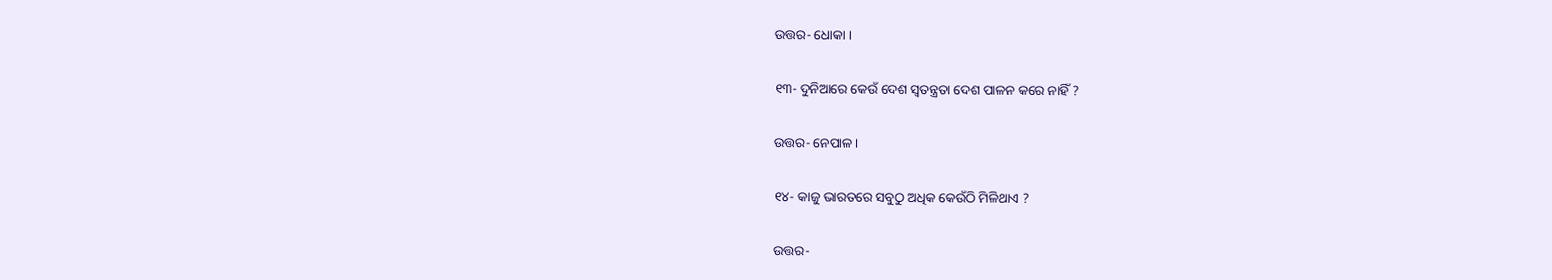ଉତ୍ତର- ଧୋକା ।

୧୩- ଦୁନିଆରେ କେଉଁ ଦେଶ ସ୍ଵତନ୍ତ୍ରତା ଦେଶ ପାଳନ କରେ ନାହିଁ ?

ଉତ୍ତର- ନେପାଳ ।

୧୪- କାଜୁ ଭାରତରେ ସବୁଠୁ ଅଧିକ କେଉଁଠି ମିଳିଥାଏ ?

ଉତ୍ତର-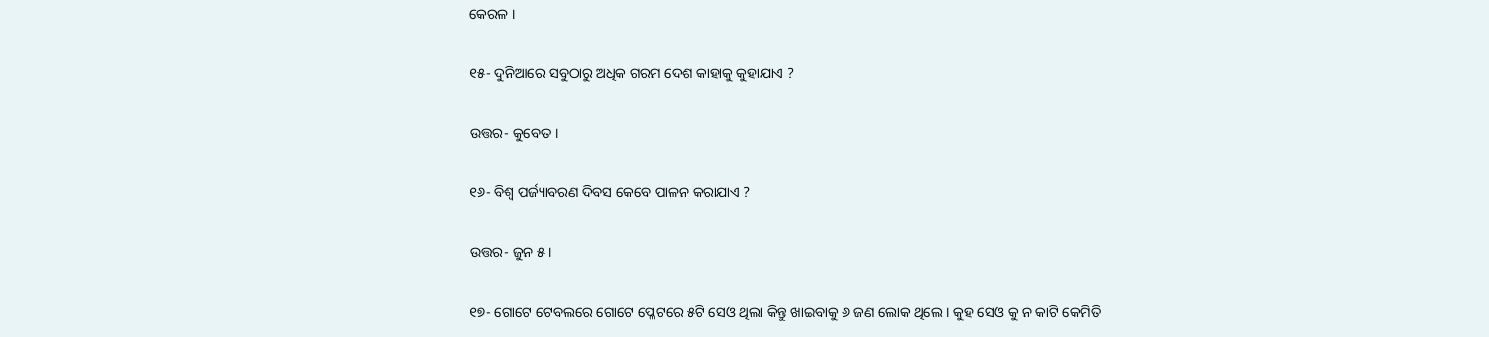କେରଳ ।

୧୫- ଦୁନିଆରେ ସବୁଠାରୁ ଅଧିକ ଗରମ ଦେଶ କାହାକୁ କୁହାଯାଏ ?

ଉତ୍ତର- କୁବେତ ।

୧୬- ବିଶ୍ଵ ପର୍ଜ୍ୟାବରଣ ଦିବସ କେବେ ପାଳନ କରାଯାଏ ?

ଉତ୍ତର- ଜୁନ ୫ ।

୧୭- ଗୋଟେ ଟେବଲରେ ଗୋଟେ ପ୍ଳେଟରେ ୫ଟି ସେଓ ଥିଲା କିନ୍ତୁ ଖାଇବାକୁ ୬ ଜଣ ଲୋକ ଥିଲେ । କୁହ ସେଓ କୁ ନ କାଟି କେମିତି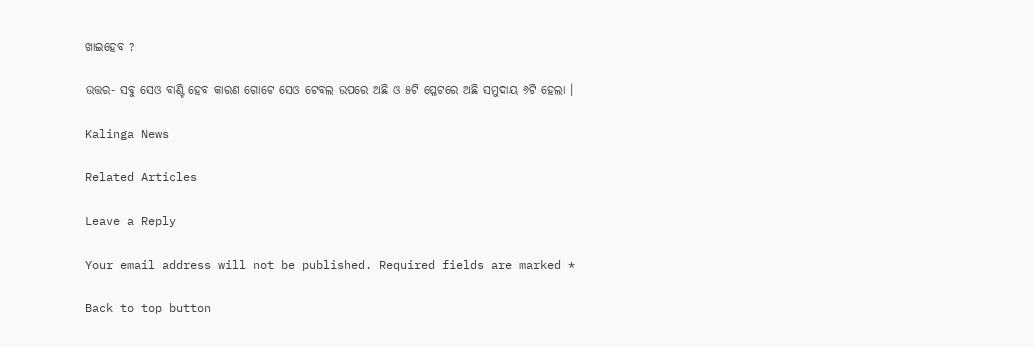ଖାଇହେବ ?

ଉତ୍ତର- ସବୁ ସେଓ ବାଣ୍ଟି ହେବ କାରଣ ଗୋଟେ ସେଓ ଟେବଲ ଉପରେ ଅଛି ଓ ୫ଟି ପ୍ଳେଟରେ ଅଛି ସମୁଦାୟ ୬ଟି ହେଲା ।

Kalinga News

Related Articles

Leave a Reply

Your email address will not be published. Required fields are marked *

Back to top button